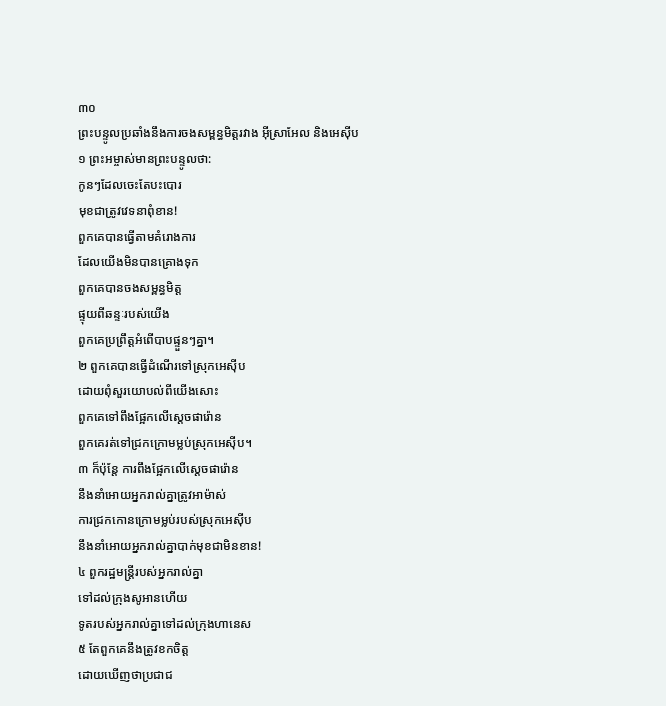៣០
ព្រះបន្ទូលប្រឆាំងនឹងការចងសម្ពន្ធមិត្តរវាង អ៊ីស្រាអែល និងអេស៊ីប
១ ព្រះអម្ចាស់មានព្រះបន្ទូលថា:
កូនៗដែលចេះតែបះបោរ
មុខជាត្រូវវេទនាពុំខាន!
ពួកគេបានធ្វើតាមគំរោងការ
ដែលយើងមិនបានគ្រោងទុក
ពួកគេបានចងសម្ពន្ធមិត្ត
ផ្ទុយពីឆន្ទៈរបស់យើង
ពួកគេប្រព្រឹត្តអំពើបាបផ្ទួនៗគ្នា។
២ ពួកគេបានធ្វើដំណើរទៅស្រុកអេស៊ីប
ដោយពុំសួរយោបល់ពីយើងសោះ
ពួកគេទៅពឹងផ្អែកលើស្ដេចផារ៉ោន
ពួកគេរត់ទៅជ្រកក្រោមម្លប់ស្រុកអេស៊ីប។
៣ ក៏ប៉ុន្តែ ការពឹងផ្អែកលើស្ដេចផារ៉ោន
នឹងនាំអោយអ្នករាល់គ្នាត្រូវអាម៉ាស់
ការជ្រកកោនក្រោមម្លប់របស់ស្រុកអេស៊ីប
នឹងនាំអោយអ្នករាល់គ្នាបាក់មុខជាមិនខាន!
៤ ពួករដ្ឋមន្ត្រីរបស់អ្នករាល់គ្នា
ទៅដល់ក្រុងសូអានហើយ
ទូតរបស់អ្នករាល់គ្នាទៅដល់ក្រុងហានេស
៥ តែពួកគេនឹងត្រូវខកចិត្ត
ដោយឃើញថាប្រជាជ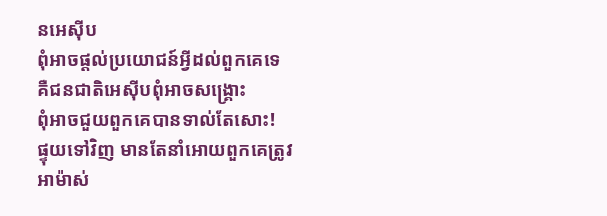នអេស៊ីប
ពុំអាចផ្ដល់ប្រយោជន៍អ្វីដល់ពួកគេទេ
គឺជនជាតិអេស៊ីបពុំអាចសង្គ្រោះ
ពុំអាចជួយពួកគេបានទាល់តែសោះ!
ផ្ទុយទៅវិញ មានតែនាំអោយពួកគេត្រូវ
អាម៉ាស់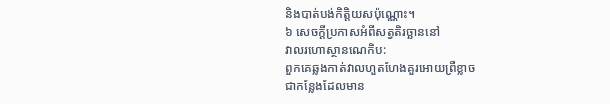និងបាត់បង់កិត្តិយសប៉ុណ្ណោះ។
៦ សេចក្ដីប្រកាសអំពីសត្វតិរច្ឆាននៅ
វាលរហោស្ថានណេកិប:
ពួកគេឆ្លងកាត់វាលហួតហែងគួរអោយព្រឺខ្លាច
ជាកន្លែងដែលមាន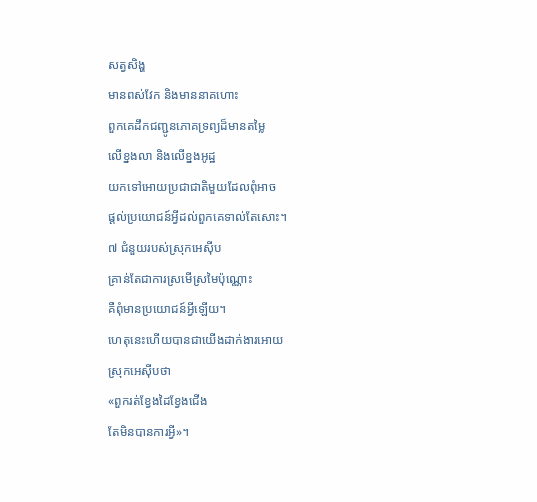សត្វសិង្ហ
មានពស់វែក និងមាននាគហោះ
ពួកគេដឹកជញ្ជូនភោគទ្រព្យដ៏មានតម្លៃ
លើខ្នងលា និងលើខ្នងអូដ្ឋ
យកទៅអោយប្រជាជាតិមួយដែលពុំអាច
ផ្ដល់ប្រយោជន៍អ្វីដល់ពួកគេទាល់តែសោះ។
៧ ជំនួយរបស់ស្រុកអេស៊ីប
គ្រាន់តែជាការស្រមើស្រមៃប៉ុណ្ណោះ
គឺពុំមានប្រយោជន៍អ្វីឡើយ។
ហេតុនេះហើយបានជាយើងដាក់ងារអោយ
ស្រុកអេស៊ីបថា
«ពួករត់ខ្វែងដៃខ្វែងជើង
តែមិនបានការអ្វី»។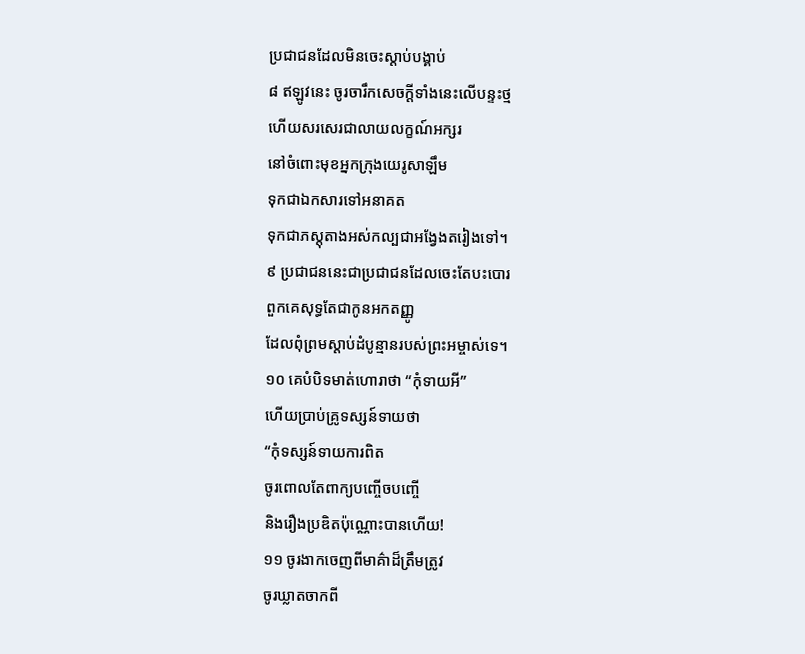ប្រជាជនដែលមិនចេះស្ដាប់បង្គាប់
៨ ឥឡូវនេះ ចូរចារឹកសេចក្ដីទាំងនេះលើបន្ទះថ្ម
ហើយសរសេរជាលាយលក្ខណ៍អក្សរ
នៅចំពោះមុខអ្នកក្រុងយេរូសាឡឹម
ទុកជាឯកសារទៅអនាគត
ទុកជាភស្ដុតាងអស់កល្បជាអង្វែងតរៀងទៅ។
៩ ប្រជាជននេះជាប្រជាជនដែលចេះតែបះបោរ
ពួកគេសុទ្ធតែជាកូនអកតញ្ញូ
ដែលពុំព្រមស្ដាប់ដំបូន្មានរបស់ព្រះអម្ចាស់ទេ។
១០ គេបំបិទមាត់ហោរាថា “កុំទាយអី”
ហើយប្រាប់គ្រូទស្សន៍ទាយថា
“កុំទស្សន៍ទាយការពិត
ចូរពោលតែពាក្យបញ្ចើចបញ្ចើ
និងរឿងប្រឌិតប៉ុណ្ណោះបានហើយ!
១១ ចូរងាកចេញពីមាគ៌ាដ៏ត្រឹមត្រូវ
ចូរឃ្លាតចាកពី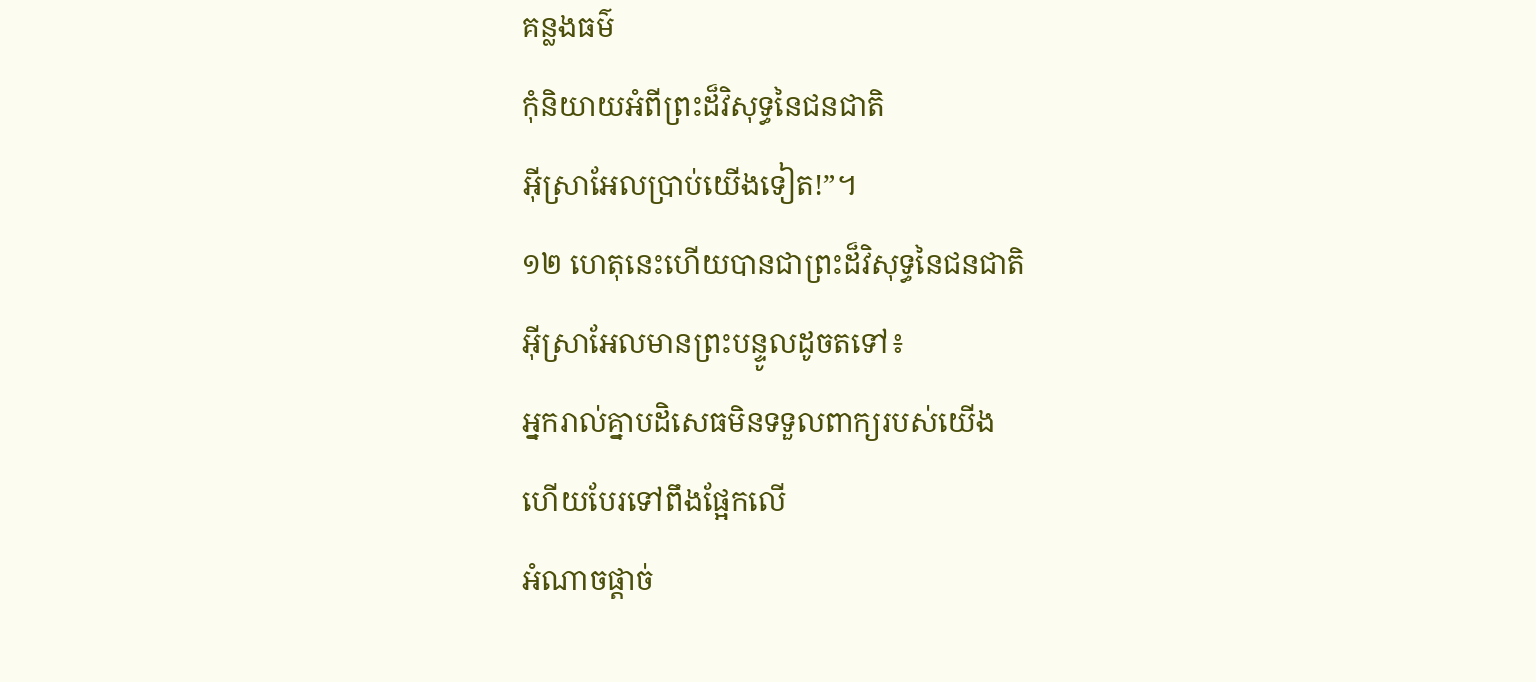គន្លងធម៌
កុំនិយាយអំពីព្រះដ៏វិសុទ្ធនៃជនជាតិ
អ៊ីស្រាអែលប្រាប់យើងទៀត!”។
១២ ហេតុនេះហើយបានជាព្រះដ៏វិសុទ្ធនៃជនជាតិ
អ៊ីស្រាអែលមានព្រះបន្ទូលដូចតទៅ៖
អ្នករាល់គ្នាបដិសេធមិនទទួលពាក្យរបស់យើង
ហើយបែរទៅពឹងផ្អែកលើ
អំណាចផ្ដាច់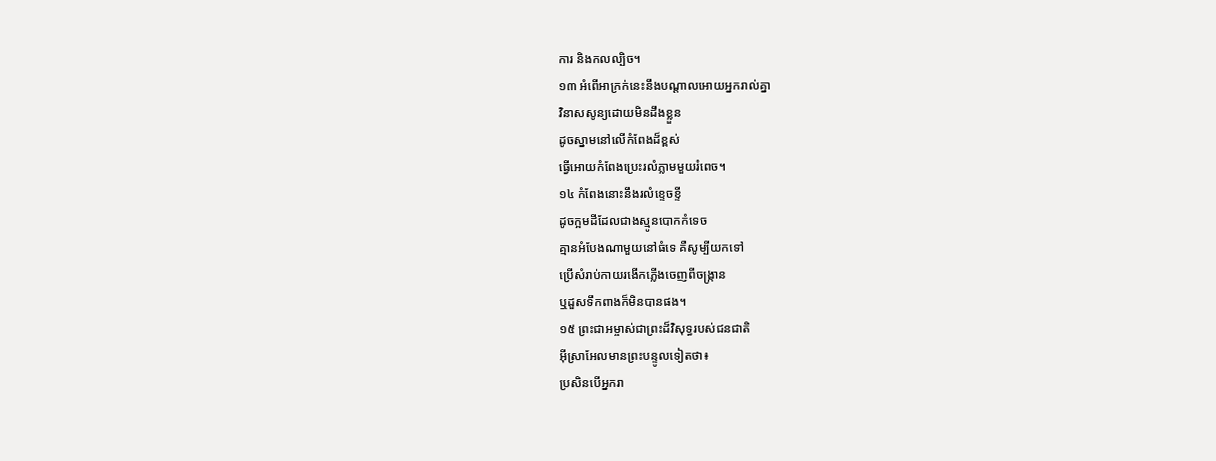ការ និងកលល្បិច។
១៣ អំពើអាក្រក់នេះនឹងបណ្ដាលអោយអ្នករាល់គ្នា
វិនាសសូន្យដោយមិនដឹងខ្លួន
ដូចស្នាមនៅលើកំពែងដ៏ខ្ពស់
ធ្វើអោយកំពែងប្រេះរលំភ្លាមមួយរំពេច។
១៤ កំពែងនោះនឹងរលំខ្ទេចខ្ទី
ដូចក្អមដីដែលជាងស្មូនបោកកំទេច
គ្មានអំបែងណាមួយនៅធំទេ គឺសូម្បីយកទៅ
ប្រើសំរាប់កាយរងើកភ្លើងចេញពីចង្ក្រាន
ឬដួសទឹកពាងក៏មិនបានផង។
១៥ ព្រះជាអម្ចាស់ជាព្រះដ៏វិសុទ្ធរបស់ជនជាតិ
អ៊ីស្រាអែលមានព្រះបន្ទូលទៀតថា៖
ប្រសិនបើអ្នករា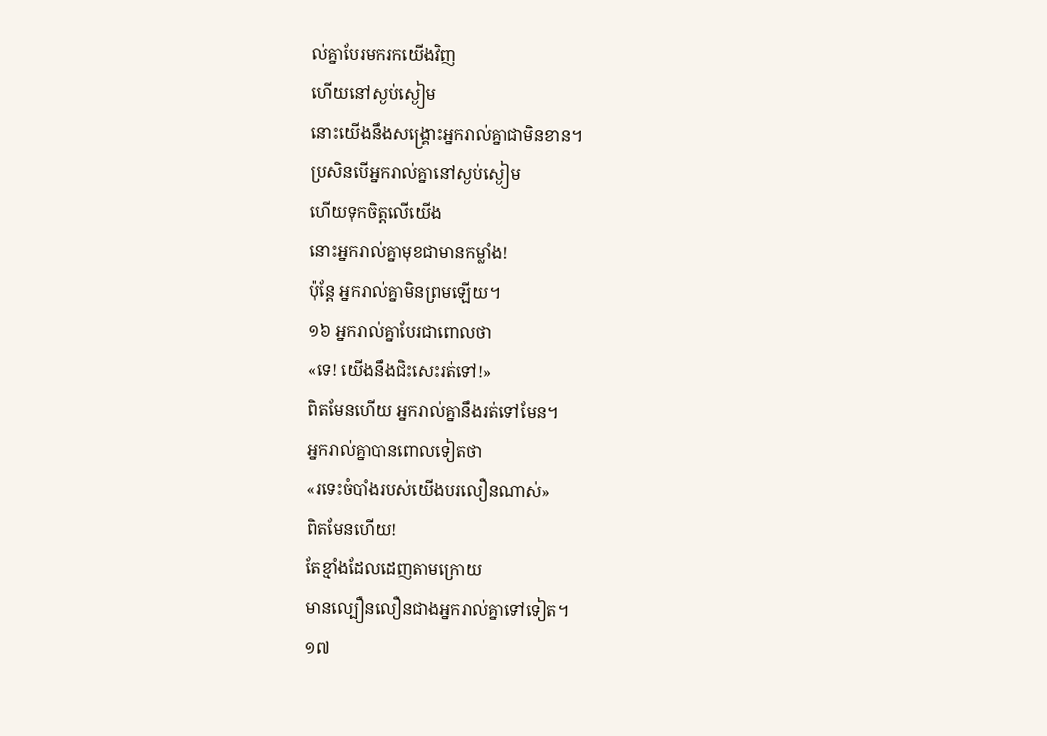ល់គ្នាបែរមករកយើងវិញ
ហើយនៅស្ងប់ស្ងៀម
នោះយើងនឹងសង្គ្រោះអ្នករាល់គ្នាជាមិនខាន។
ប្រសិនបើអ្នករាល់គ្នានៅស្ងប់ស្ងៀម
ហើយទុកចិត្តលើយើង
នោះអ្នករាល់គ្នាមុខជាមានកម្លាំង!
ប៉ុន្តែ អ្នករាល់គ្នាមិនព្រមឡើយ។
១៦ អ្នករាល់គ្នាបែរជាពោលថា
«ទេ! យើងនឹងជិះសេះរត់ទៅ!»
ពិតមែនហើយ អ្នករាល់គ្នានឹងរត់ទៅមែន។
អ្នករាល់គ្នាបានពោលទៀតថា
«រទេះចំបាំងរបស់យើងបរលឿនណាស់»
ពិតមែនហើយ!
តែខ្មាំងដែលដេញតាមក្រោយ
មានល្បឿនលឿនជាងអ្នករាល់គ្នាទៅទៀត។
១៧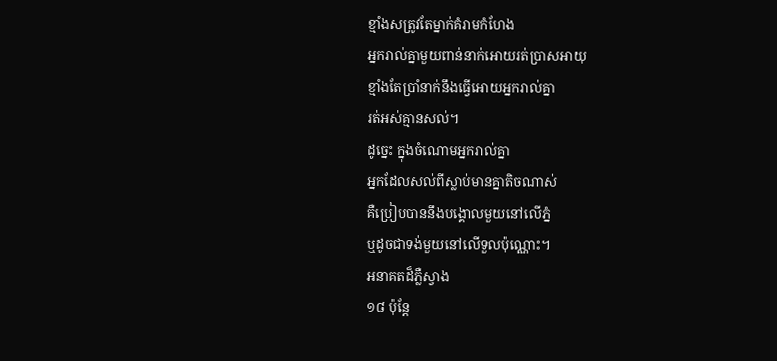ខ្មាំងសត្រូវតែម្នាក់គំរាមកំហែង
អ្នករាល់គ្នាមួយពាន់នាក់អោយរត់ប្រាសអាយុ
ខ្មាំងតែប្រាំនាក់នឹងធ្វើអោយអ្នករាល់គ្នា
រត់អស់គ្មានសល់។
ដូច្នេះ ក្នុងចំណោមអ្នករាល់គ្នា
អ្នកដែលសល់ពីស្លាប់មានគ្នាតិចណាស់
គឺប្រៀបបាននឹងបង្គោលមួយនៅលើភ្នំ
ឬដូចជាទង់មួយនៅលើទួលប៉ុណ្ណោះ។
អនាគតដ៏ភ្លឺស្វាង
១៨ ប៉ុន្តែ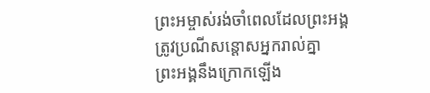ព្រះអម្ចាស់រង់ចាំពេលដែលព្រះអង្គ
ត្រូវប្រណីសន្ដោសអ្នករាល់គ្នា
ព្រះអង្គនឹងក្រោកឡើង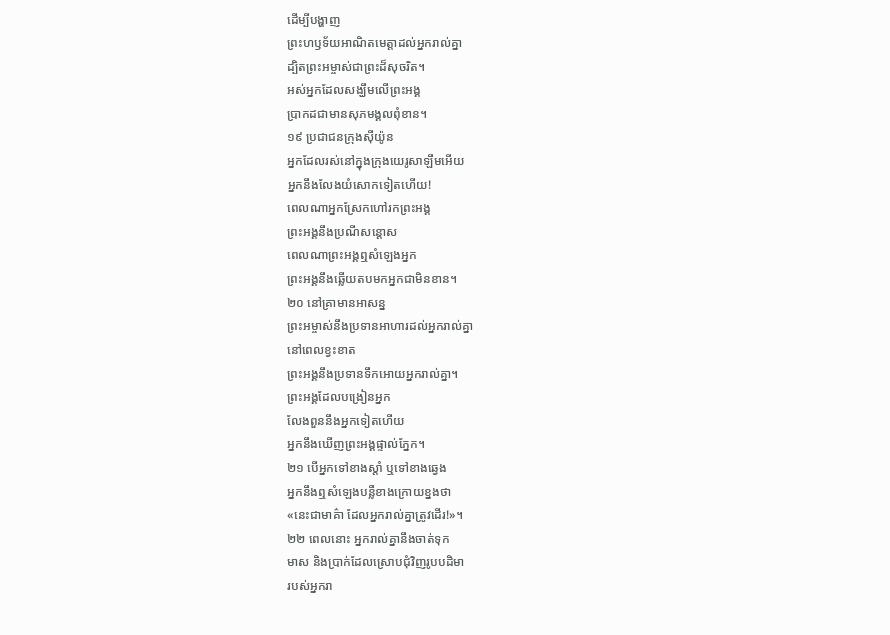ដើម្បីបង្ហាញ
ព្រះហឫទ័យអាណិតមេត្តាដល់អ្នករាល់គ្នា
ដ្បិតព្រះអម្ចាស់ជាព្រះដ៏សុចរិត។
អស់អ្នកដែលសង្ឃឹមលើព្រះអង្គ
ប្រាកដជាមានសុភមង្គលពុំខាន។
១៩ ប្រជាជនក្រុងស៊ីយ៉ូន
អ្នកដែលរស់នៅក្នុងក្រុងយេរូសាឡឹមអើយ
អ្នកនឹងលែងយំសោកទៀតហើយ!
ពេលណាអ្នកស្រែកហៅរកព្រះអង្គ
ព្រះអង្គនឹងប្រណីសន្ដោស
ពេលណាព្រះអង្គឮសំឡេងអ្នក
ព្រះអង្គនឹងឆ្លើយតបមកអ្នកជាមិនខាន។
២០ នៅគ្រាមានអាសន្ន
ព្រះអម្ចាស់នឹងប្រទានអាហារដល់អ្នករាល់គ្នា
នៅពេលខ្វះខាត
ព្រះអង្គនឹងប្រទានទឹកអោយអ្នករាល់គ្នា។
ព្រះអង្គដែលបង្រៀនអ្នក
លែងពួននឹងអ្នកទៀតហើយ
អ្នកនឹងឃើញព្រះអង្គផ្ទាល់ភ្នែក។
២១ បើអ្នកទៅខាងស្ដាំ ឬទៅខាងឆ្វេង
អ្នកនឹងឮសំឡេងបន្លឺខាងក្រោយខ្នងថា
«នេះជាមាគ៌ា ដែលអ្នករាល់គ្នាត្រូវដើរ!»។
២២ ពេលនោះ អ្នករាល់គ្នានឹងចាត់ទុក
មាស និងប្រាក់ដែលស្រោបជុំវិញរូបបដិមា
របស់អ្នករា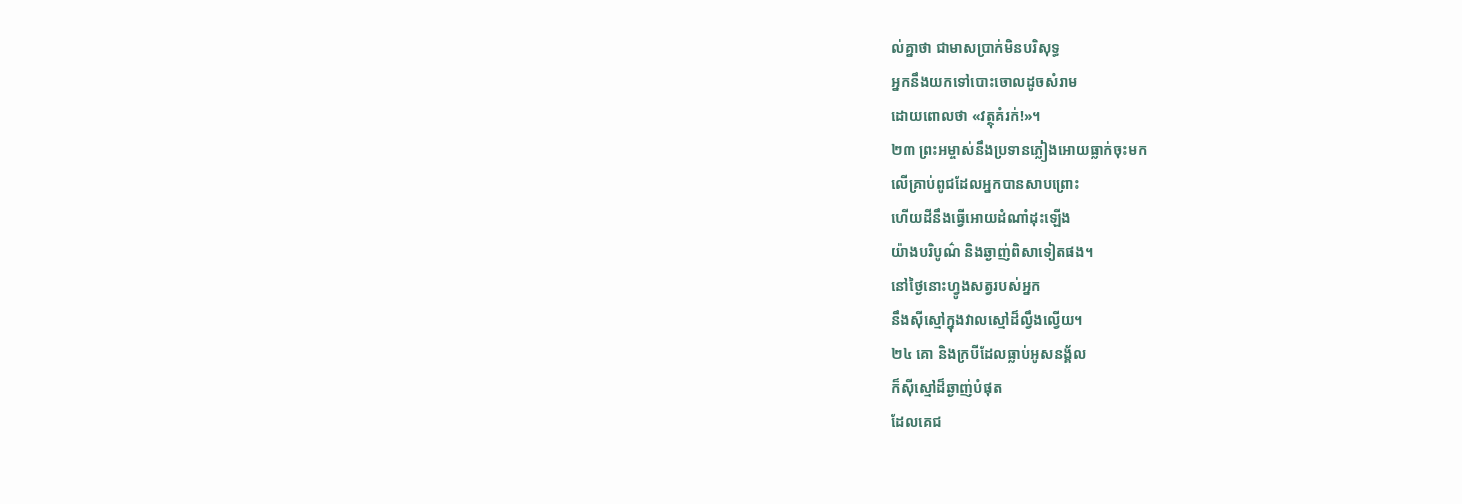ល់គ្នាថា ជាមាសប្រាក់មិនបរិសុទ្ធ
អ្នកនឹងយកទៅបោះចោលដូចសំរាម
ដោយពោលថា «វត្ថុគំរក់!»។
២៣ ព្រះអម្ចាស់នឹងប្រទានភ្លៀងអោយធ្លាក់ចុះមក
លើគ្រាប់ពូជដែលអ្នកបានសាបព្រោះ
ហើយដីនឹងធ្វើអោយដំណាំដុះឡើង
យ៉ាងបរិបូណ៌ និងឆ្ងាញ់ពិសាទៀតផង។
នៅថ្ងៃនោះហ្វូងសត្វរបស់អ្នក
នឹងស៊ីស្មៅក្នុងវាលស្មៅដ៏ល្វឹងល្វើយ។
២៤ គោ និងក្របីដែលធ្លាប់អូសនង្គ័ល
ក៏ស៊ីស្មៅដ៏ឆ្ងាញ់បំផុត
ដែលគេជ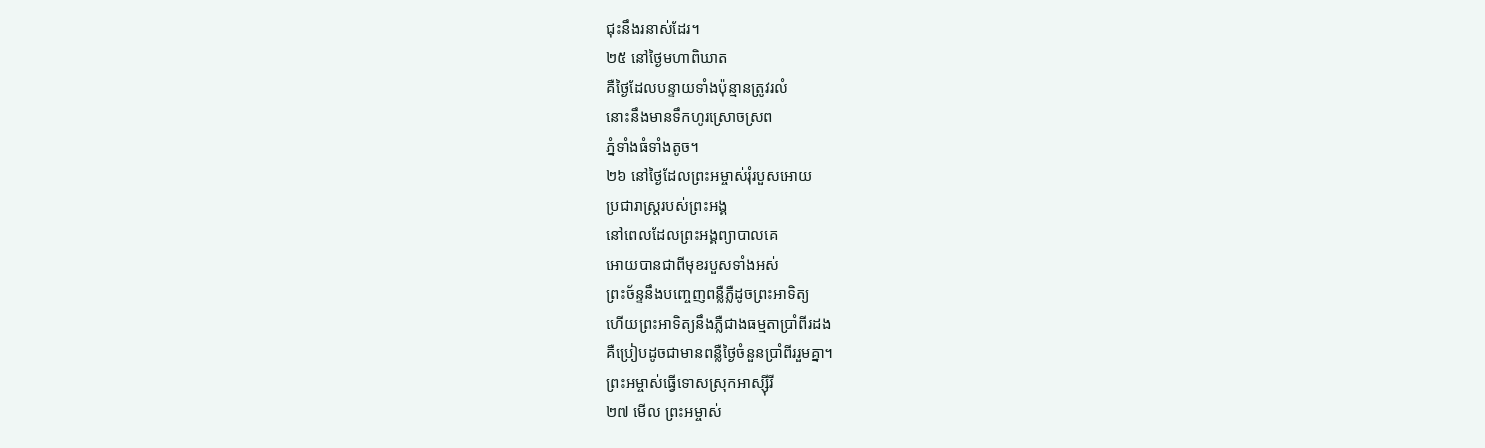ជុះនឹងរនាស់ដែរ។
២៥ នៅថ្ងៃមហាពិឃាត
គឺថ្ងៃដែលបន្ទាយទាំងប៉ុន្មានត្រូវរលំ
នោះនឹងមានទឹកហូរស្រោចស្រព
ភ្នំទាំងធំទាំងតូច។
២៦ នៅថ្ងៃដែលព្រះអម្ចាស់រុំរបួសអោយ
ប្រជារាស្ត្ររបស់ព្រះអង្គ
នៅពេលដែលព្រះអង្គព្យាបាលគេ
អោយបានជាពីមុខរបួសទាំងអស់
ព្រះច័ន្ទនឹងបញ្ចេញពន្លឺភ្លឺដូចព្រះអាទិត្យ
ហើយព្រះអាទិត្យនឹងភ្លឺជាងធម្មតាប្រាំពីរដង
គឺប្រៀបដូចជាមានពន្លឺថ្ងៃចំនួនប្រាំពីររួមគ្នា។
ព្រះអម្ចាស់ធ្វើទោសស្រុកអាស្ស៊ីរី
២៧ មើល ព្រះអម្ចាស់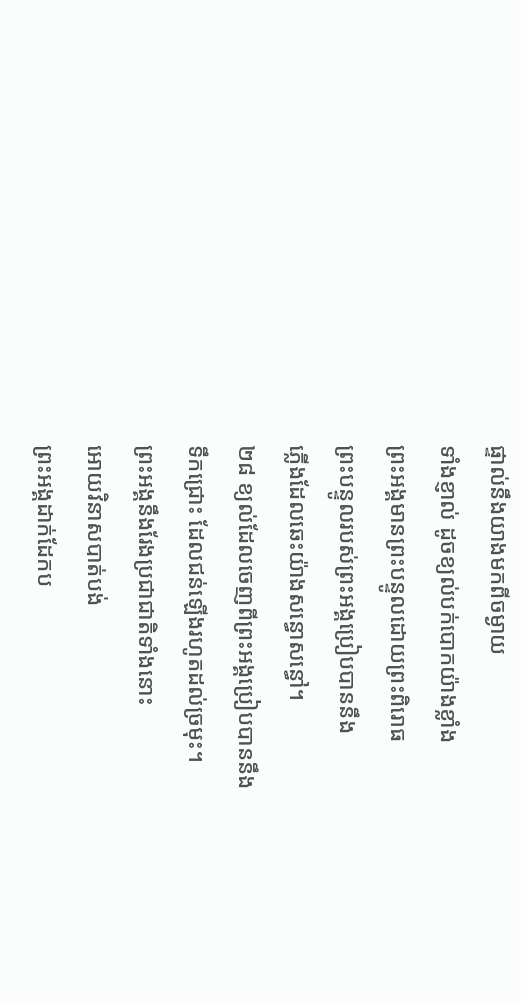ផ្ទាល់នឹងយាងមកពីចម្ងាយ
ទាំងខ្ញាល់ ដូចខ្យល់បក់បោកយ៉ាងខ្លាំង
ព្រះអង្គមានព្រះបន្ទូលដោយព្រះពិរោធ
ព្រះបន្ទូលរបស់ព្រះអង្គប្រៀបបាននឹង
ភ្លើងដែលឆេះយ៉ាងសន្ធោសន្ធៅ។
២៨ ខ្យល់ដែលចេញពីព្រះអង្គប្រៀបបាននឹង
ទឹកជ្រោះ ដែលជន់ឡើងរហូតដល់ច្រមុះ។
ព្រះអង្គនឹងរែងប្រជាជាតិទាំងនោះ
អោយវិនាសបាត់បង់
ព្រះអង្គដាក់ដែកប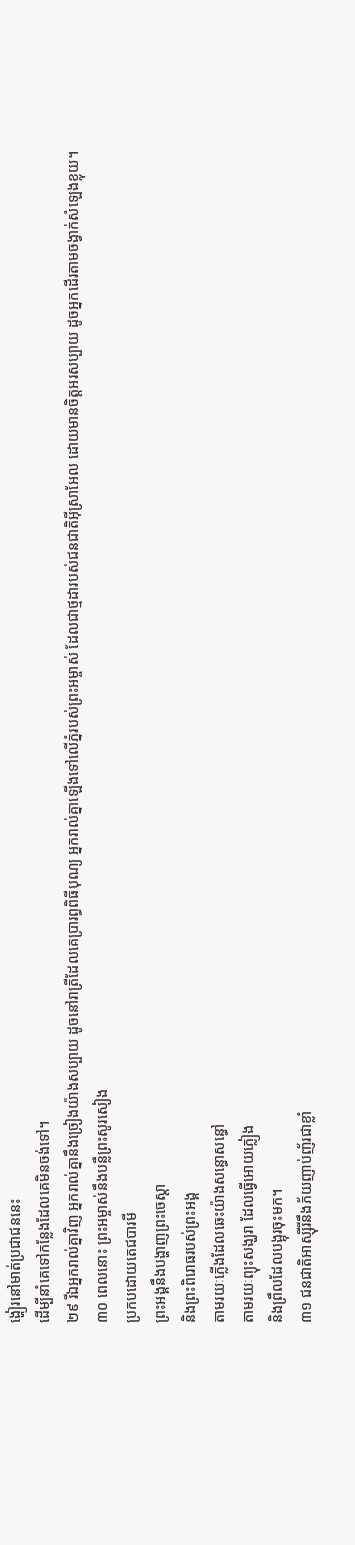ង្ហៀរនៅមាត់ប្រជាជននេះ
ដើម្បីនាំគេទៅកន្លែងដែលគេមិនចង់ទៅ។
២៩ រីឯអ្នករាល់គ្នាវិញ អ្នករាល់គ្នានឹងច្រៀងយ៉ាងសប្បាយ ដូចនៅរាត្រីដែលគេប្រារព្ធពិធីបុណ្យ អ្នករាល់គ្នាឡើងទៅលើភ្នំរបស់ព្រះអម្ចាស់ ដែលជាថ្មដារបស់ជនជាតិអ៊ីស្រាអែល ដោយមានចិត្តអរសប្បាយ ដូចអ្នកដើរតាមចង្វាក់សំឡេងខ្លុយ។
៣០ ពេលនោះ ព្រះអម្ចាស់នឹងបន្លឺព្រះសូរសៀង
ប្រកបដោយតេជបារមី
ព្រះអង្គនឹងបង្ហាញព្រះចេស្ដា
និងព្រះពិរោធរបស់ព្រះអង្គ
តាមរយៈភ្លើងដែលឆេះយ៉ាងសន្ធោសន្ធៅ
តាមរយៈព្យុះសង្ឃរា ដែលធ្វើអោយភ្លៀង
និងព្រឹលដែលបង្អុរចុះមក។
៣១ ជនជាតិអាស្ស៊ីរីនឹងភ័យញាប់ញ័រជាខ្លាំ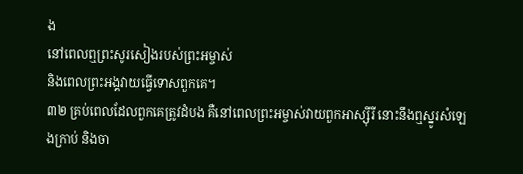ង
នៅពេលឮព្រះសូរសៀងរបស់ព្រះអម្ចាស់
និងពេលព្រះអង្គវាយធ្វើទោសពួកគេ។
៣២ គ្រប់ពេលដែលពួកគេត្រូវដំបង គឺនៅពេលព្រះអម្ចាស់វាយពួកអាស្ស៊ីរី នោះនឹងឮស្នូរសំឡេងក្រាប់ និងចា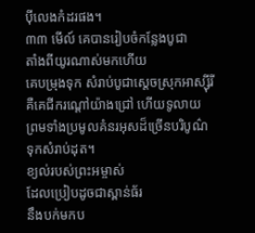ប៉ីលេងកំដរផង។
៣៣ មើល៍ គេបានរៀបចំកន្លែងបូជា
តាំងពីយូរណាស់មកហើយ
គេបម្រុងទុក សំរាប់បូជាស្ដេចស្រុកអាស្ស៊ីរី
គឺគេជីករណ្ដៅយ៉ាងជ្រៅ ហើយទូលាយ
ព្រមទាំងប្រមូលគំនរអុសដ៏ច្រើនបរិបូណ៌
ទុកសំរាប់ដុត។
ខ្យល់របស់ព្រះអម្ចាស់
ដែលប្រៀបដូចជាស្ពាន់ធ័រ
នឹងបក់មកប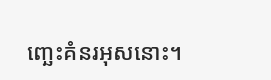ញ្ឆេះគំនរអុសនោះ។